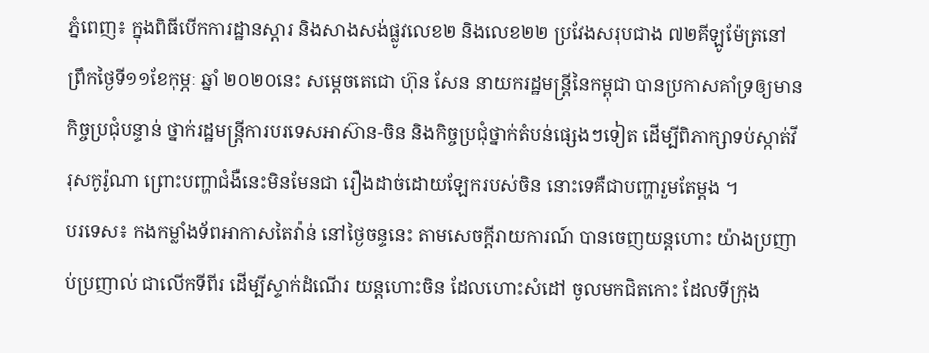ភ្នំពេញ៖ ក្នុងពិធីបើកការដ្ឋានស្តារ និងសាងសង់ផ្លូវលេខ២ និងលេខ២២ ប្រវែងសរុបជាង ៧២គីឡូម៉ែត្រនៅព្រឹកថ្ងៃទី១១ខែកុម្ភៈ ឆ្នាំ ២០២០នេះ សម្តេចតេជោ ហ៊ុន សែន នាយករដ្ឋមន្ត្រីនៃកម្ពុជា បានប្រកាសគាំទ្រឲ្យមានកិច្ចប្រជុំបន្ទាន់ ថ្នាក់រដ្ឋមន្រ្តីការបរទេសអាស៊ាន-ចិន និងកិច្ចប្រជុំថ្នាក់តំបន់ផ្សេងៗទៀត ដើម្បីពិភាក្សាទប់ស្កាត់វីរុសកូរ៉ូណា ព្រោះបញ្ហាជំងឺនេះមិនមែនជា រឿងដាច់ដោយឡែករបស់ចិន នោះទេគឺជាបញ្ហារួមតែម្ដង ។
បរទេស៖ កងកម្លាំងទ័ពអាកាសតៃវ៉ាន់ នៅថ្ងៃចន្ទនេះ តាមសេចក្តីរាយការណ៍ បានចេញយន្តហោះ យ៉ាងប្រញាប់ប្រញាល់ ជាលើកទីពីរ ដើម្បីស្ទាក់ដំណើរ យន្តហោះចិន ដែលហោះសំដៅ ចូលមកជិតកោះ ដែលទីក្រុង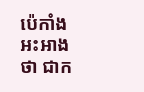ប៉េកាំង អះអាងថា ជាក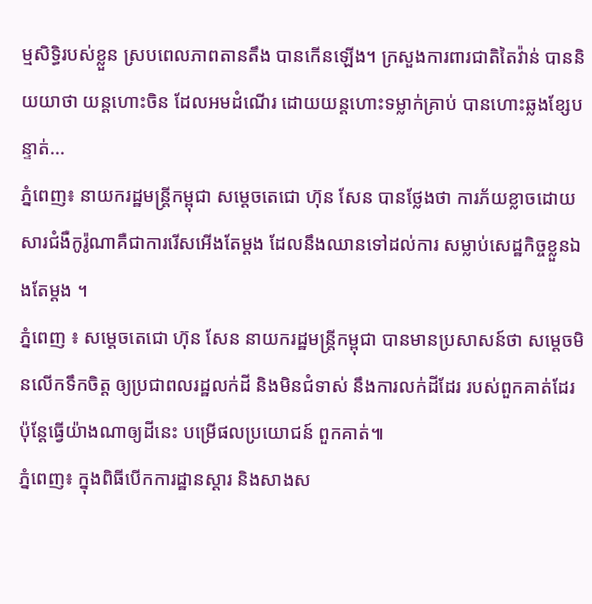ម្មសិទ្ធិរបស់ខ្លួន ស្របពេលភាពតានតឹង បានកើនឡើង។ ក្រសួងការពារជាតិតៃវ៉ាន់ បាននិយយាថា យន្តហោះចិន ដែលអមដំណើរ ដោយយន្តហោះទម្លាក់គ្រាប់ បានហោះឆ្លងខ្សែបន្ទាត់...
ភ្នំពេញ៖ នាយករដ្ឋមន្រ្តីកម្ពុជា សម្តេចតេជោ ហ៊ុន សែន បានថ្លែងថា ការភ័យខ្លាចដោយសារជំងឺកូរ៉ូណាគឺជាការរើសអើងតែម្តង ដែលនឹងឈានទៅដល់ការ សម្លាប់សេដ្ឋកិច្ចខ្លួនឯងតែម្តង ។
ភ្នំពេញ ៖ សម្តេចតេជោ ហ៊ុន សែន នាយករដ្ឋមន្រ្តីកម្ពុជា បានមានប្រសាសន៍ថា សម្តេចមិនលើកទឹកចិត្ត ឲ្យប្រជាពលរដ្ឋលក់ដី និងមិនជំទាស់ នឹងការលក់ដីដែរ របស់ពួកគាត់ដែរ ប៉ុន្តែធ្វើយ៉ាងណាឲ្យដីនេះ បម្រើផលប្រយោជន៍ ពួកគាត់៕
ភ្នំពេញ៖ ក្នុងពិធីបើកការដ្ឋានស្តារ និងសាងស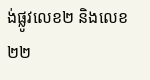ង់ផ្លូវលេខ២ និងលេខ២២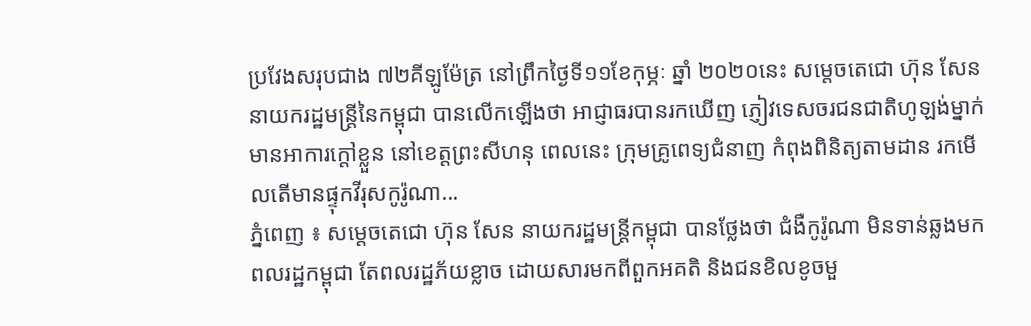ប្រវែងសរុបជាង ៧២គីឡូម៉ែត្រ នៅព្រឹកថ្ងៃទី១១ខែកុម្ភៈ ឆ្នាំ ២០២០នេះ សម្ដេចតេជោ ហ៊ុន សែន នាយករដ្ឋមន្រ្តីនៃកម្ពុជា បានលើកឡើងថា អាជ្ញាធរបានរកឃើញ ភ្ញៀវទេសចរជនជាតិហូឡង់ម្នាក់ មានអាការក្ដៅខ្លួន នៅខេត្តព្រះសីហនុ ពេលនេះ ក្រុមគ្រូពេទ្យជំនាញ កំពុងពិនិត្យតាមដាន រកមើលតើមានផ្ទុកវីរុសកូរ៉ូណា...
ភ្នំពេញ ៖ សម្តេចតេជោ ហ៊ុន សែន នាយករដ្ឋមន្រ្តីកម្ពុជា បានថ្លែងថា ជំងឺកូរ៉ូណា មិនទាន់ឆ្លងមកពលរដ្ឋកម្ពុជា តែពលរដ្ឋភ័យខ្លាច ដោយសារមកពីពួកអគតិ និងជនខិលខូចមួ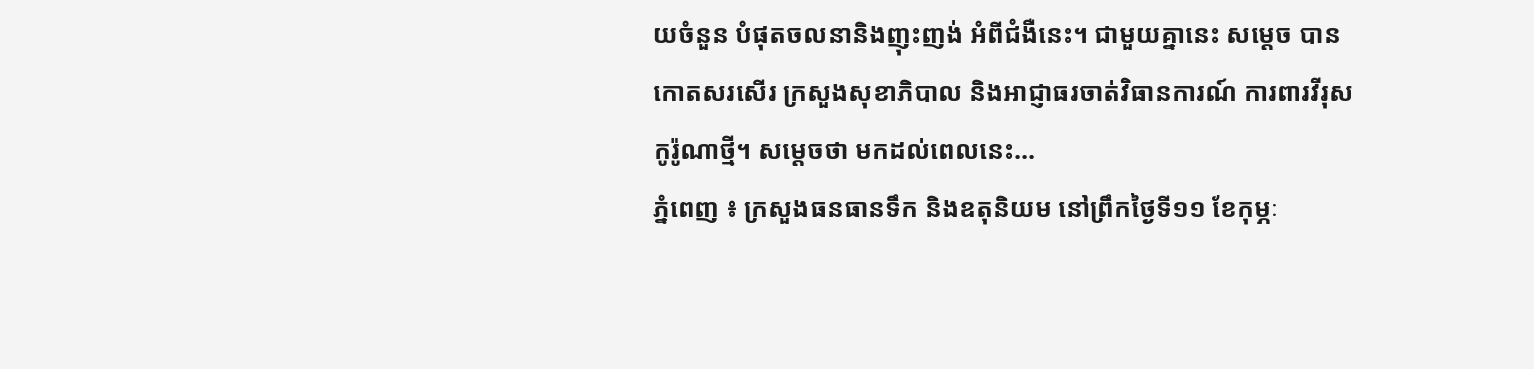យចំនួន បំផុតចលនានិងញុះញង់ អំពីជំងឺនេះ។ ជាមួយគ្នានេះ សម្តេច បានកោតសរសើរ ក្រសួងសុខាភិបាល និងអាជ្ញាធរចាត់វិធានការណ៍ ការពារវីរុសកូរ៉ូណាថ្មី។ សម្តេចថា មកដល់ពេលនេះ...
ភ្នំពេញ ៖ ក្រសួងធនធានទឹក និងឧតុនិយម នៅព្រឹកថ្ងៃទី១១ ខែកុម្ភៈ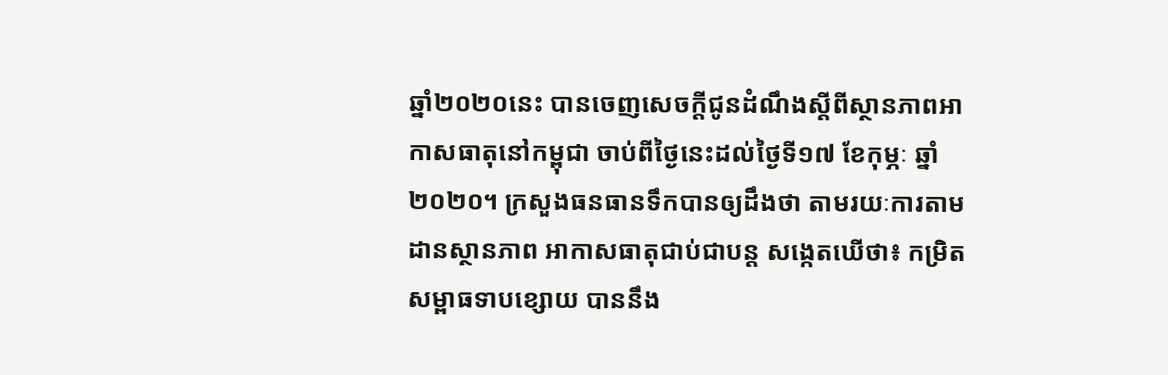ឆ្នាំ២០២០នេះ បានចេញសេចក្តីជូនដំណឹងស្តីពីស្ថានភាពអាកាសធាតុនៅកម្ពុជា ចាប់ពីថ្ងៃនេះដល់ថ្ងៃទី១៧ ខែកុម្ភៈ ឆ្នាំ២០២០។ ក្រសួងធនធានទឹកបានឲ្យដឹងថា តាមរយៈការតាមដានស្ថានភាព អាកាសធាតុជាប់ជាបន្ត សង្កេតឃើថា៖ កម្រិតសម្ពាធទាបខ្សោយ បាននឹង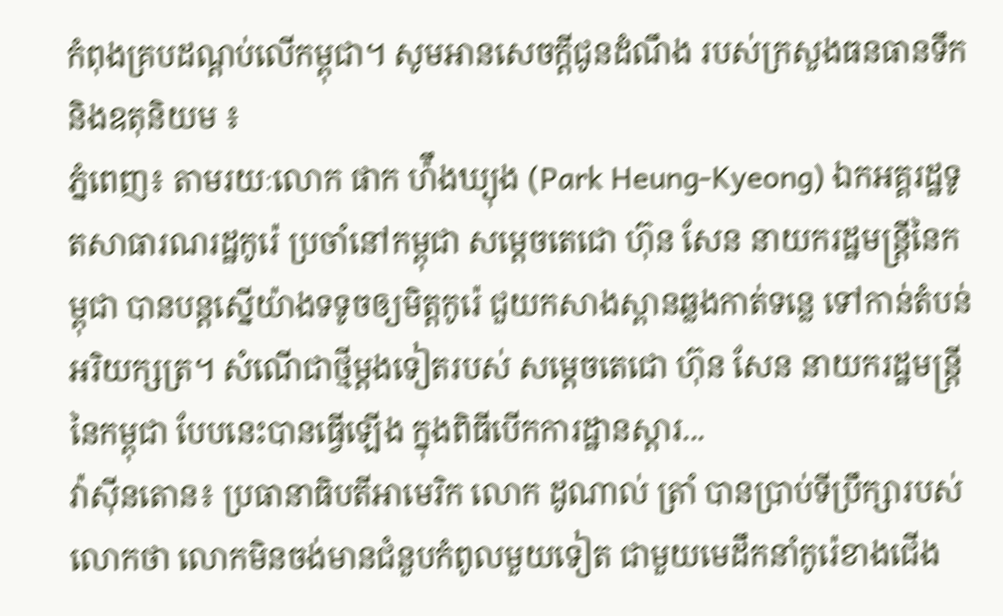កំពុងគ្របដណ្តប់លើកម្ពុជា។ សូមអានសេចក្តីជូនដំណឹង របស់ក្រសួងធនធានទឹក និងឧតុនិយម ៖
ភ្នំពេញ៖ តាមរយៈលោក ផាក ហ៉ឹងឃ្យុង (Park Heung-Kyeong) ឯកអគ្គរដ្ឋទូតសាធារណរដ្ឋកូរ៉េ ប្រចាំនៅកម្ពុជា សម្ដេចតេជោ ហ៊ុន សែន នាយករដ្ឋមន្រ្តីនៃកម្ពុជា បានបន្តស្នើយ៉ាងទទូចឲ្យមិត្តកូរ៉េ ជួយកសាងស្ពានឆ្លងកាត់ទន្លេ ទៅកាន់តំបន់អរិយក្សត្រ។ សំណើជាថ្មីម្ដងទៀតរបស់ សម្ដេចតេជោ ហ៊ុន សែន នាយករដ្ឋមន្រ្តីនៃកម្ពុជា បែបនេះបានធ្វើឡើង ក្នុងពិធីបើកការដ្ឋានស្តារ...
វ៉ាស៊ីនតោន៖ ប្រធានាធិបតីអាមេរិក លោក ដូណាល់ ត្រាំ បានប្រាប់ទីប្រឹក្សារបស់លោកថា លោកមិនចង់មានជំនួបកំពូលមួយទៀត ជាមួយមេដឹកនាំកូរ៉េខាងជើង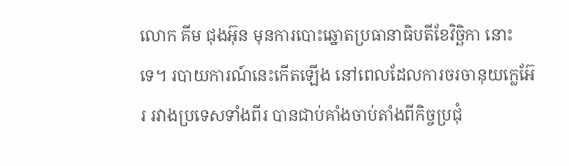លោក គីម ជុងអ៊ុន មុនការបោះឆ្នោតប្រធានាធិបតីខែវិច្ឆិកា នោះទេ។ របាយការណ៍នេះកើតឡើង នៅពេលដែលការចរចានុយក្លេអ៊ែរ រវាងប្រទេសទាំងពីរ បានជាប់គាំងចាប់តាំងពីកិច្ចប្រជុំ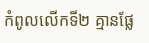កំពូលលើកទី២ គ្មានផ្លែ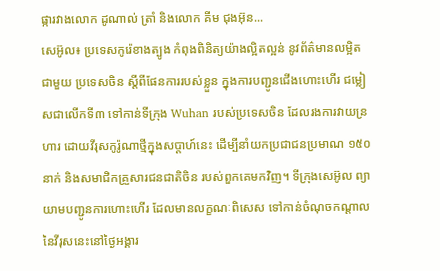ផ្ការវាងលោក ដូណាល់ ត្រាំ និងលោក គីម ជុងអ៊ុន...
សេអ៊ូល៖ ប្រទេសកូរ៉េខាងត្បូង កំពុងពិនិត្យយ៉ាងល្អិតល្អន់ នូវព័ត៌មានលម្អិតជាមួយ ប្រទេសចិន ស្តីពីផែនការរបស់ខ្លួន ក្នុងការបញ្ជូនជើងហោះហើរ ជម្លៀសជាលើកទី៣ ទៅកាន់ទីក្រុង Wuhan របស់ប្រទេសចិន ដែលរងការវាយន្រហារ ដោយវីរុសកូរ៉ូណាថ្មីក្នុងសប្តាហ៍នេះ ដើម្បីនាំយកប្រជាជនប្រមាណ ១៥០នាក់ និងសមាជិកគ្រួសារជនជាតិចិន របស់ពួកគេមកវិញ។ ទីក្រុងសេអ៊ូល ព្យាយាមបញ្ជូនការហោះហើរ ដែលមានលក្ខណៈពិសេស ទៅកាន់ចំណុចកណ្តាលនៃវីរុសនេះនៅថ្ងៃអង្គារ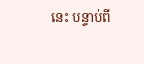នេះ បន្ទាប់ពី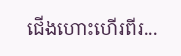ជើងហោះហើរពីរ...